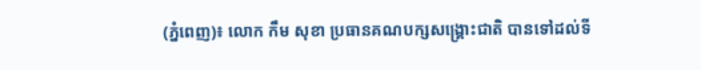(ភ្នំពេញ)៖ លោក កឹម សុខា ប្រធានគណបក្សសង្រ្គោះជាតិ បានទៅដល់ទី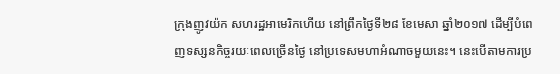ក្រុងញូវយ៉ក សហរដ្ឋអាមេរិកហើយ នៅព្រឹកថ្ងៃទី២៨ ខែមេសា ឆ្នាំ២០១៧ ដើម្បីបំពេញទស្សនកិច្ចរយៈពេលច្រើនថ្ងៃ នៅប្រទេសមហាអំណាចមួយនេះ។ នេះបើតាមការប្រ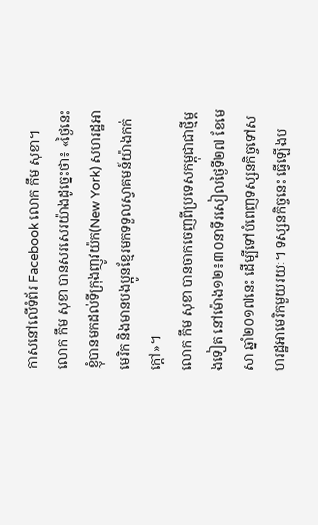កាសនៅលើទំព័រ Facebook លោក កឹម សុខា។
លោក កឹម សុខា បានសរសេរយ៉ាងដូច្នេះថា៖ «ថ្ងៃនេះ ខ្ញុំបានមកដល់ទីក្រុងញូវយ៉ក(New York) សហរដ្ឋអាមេរិក និងមានបងប្អូនខ្មែរមកទទួលស្វាគមន៍យ៉ាងកក់ក្ដៅ»។
លោក កឹម សុខា បានចាកចេញពីប្រទេសកម្ពុជាជាថ្មីម្តងទៀត នៅម៉ោង១២៖៣០នាទីរសៀលថ្ងៃទី២៧ ខែមេសា ឆ្នាំ២០១៧នេះ ដើម្បីទៅបំពេញទស្សនកិច្ចទៅសហរដ្ឋអាមេរិកមួយរយៈ។ ទស្សនកិច្ចនេះ ធ្វើឡើងប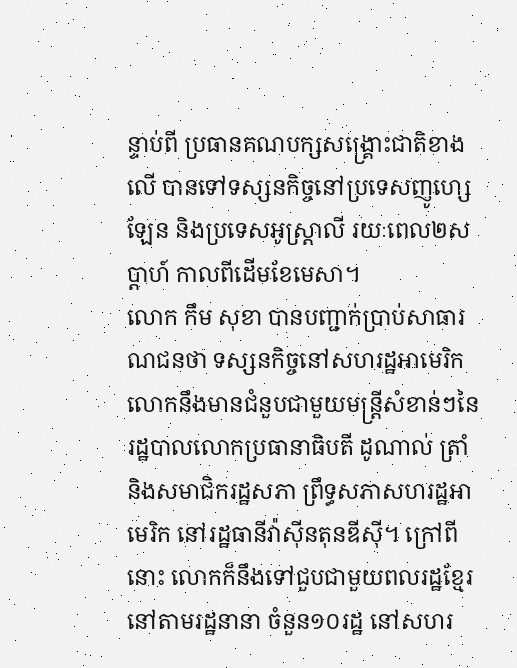ន្ទាប់ពី ប្រធានគណបក្សសង្រ្គោះជាតិខាងលើ បានទៅទស្សនកិច្ចនៅប្រទេសញូហ្សេឡែន និងប្រទេសអូស្រ្តាលី រយៈពេល២សប្តាហ៍ កាលពីដើមខែមេសា។
លោក កឹម សុខា បានបញ្ជាក់ប្រាប់សាធារណជនថា ទស្សនកិច្ចនៅសហរដ្ឋអាមេរិក លោកនឹងមានជំនួបជាមួយមន្ត្រីសំខាន់ៗនៃរដ្ឋបាលលោកប្រធានាធិបតី ដូណាល់ ត្រាំ និងសមាជិករដ្ឋសភា ព្រឹទ្ធសភាសហរដ្ឋអាមេរិក នៅរដ្ឋធានីវ៉ាស៊ីនតុនឌីស៊ី។ ក្រៅពីនោះ លោកក៏នឹងទៅជួបជាមួយពលរដ្ឋខ្មែរនៅតាមរដ្ឋនានា ចំនួន១០រដ្ឋ នៅសហរ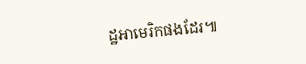ដ្ឋអាមេរិកផងដែរ៕